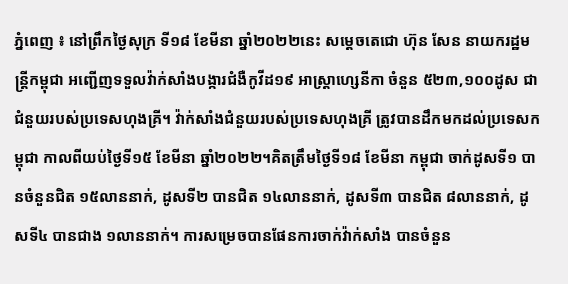ភ្នំពេញ ៖ នៅព្រឹកថ្ងៃសុក្រ ទី១៨ ខែមីនា ឆ្នាំ២០២២នេះ សម្តេចតេជោ ហ៊ុន សែន នាយករដ្ឋមន្ត្រីកម្ពុជា អញ្ជើញទទួលវ៉ាក់សាំងបង្ការជំងឺកូវីដ១៩ អាស្ត្រាហ្សេនីកា ចំនួន ៥២៣,១០០ដូស ជាជំនួយរបស់ប្រទេសហុងគ្រី។ វ៉ាក់សាំងជំនួយរបស់ប្រទេសហុងគ្រី ត្រូវបានដឹកមកដល់ប្រទេសកម្ពុជា កាលពីយប់ថ្ងៃទី១៥ ខែមីនា ឆ្នាំ២០២២។គិតត្រឹមថ្ងៃទី១៨ ខែមីនា កម្ពុជា ចាក់ដូសទី១ បានចំនួនជិត ១៥លាននាក់, ដូសទី២ បានជិត ១៤លាននាក់, ដូសទី៣ បានជិត ៨លាននាក់, ដូសទី៤ បានជាង ១លាននាក់។ ការសម្រេចបានផែនការចាក់វ៉ាក់សាំង បានចំនួន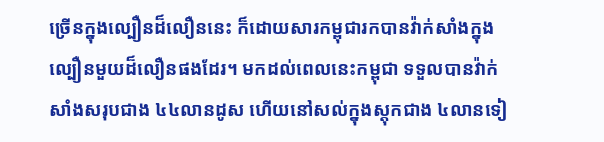ច្រើនក្នុងល្បឿនដ៏លឿននេះ ក៏ដោយសារកម្ពុជារកបានវ៉ាក់សាំងក្នុងល្បឿនមួយដ៏លឿនផងដែរ។ មកដល់ពេលនេះកម្ពុជា ទទួលបានវ៉ាក់សាំងសរុបជាង ៤៤លានដូស ហើយនៅសល់ក្នុងស្តុកជាង ៤លានទៀ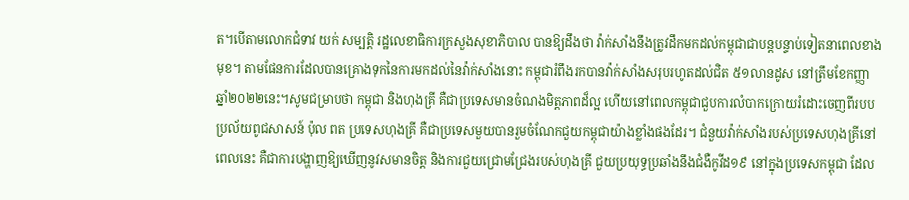ត។បើតាមលោកជំទាវ យក់ សម្បត្តិ រដ្ឋលេខាធិការក្រសួងសុខាភិបាល បានឱ្យដឹងថា វ៉ាក់សាំងនឹងត្រូវដឹកមកដល់កម្ពុជាជាបន្តបន្ទាប់ទៀតនាពេលខាងមុខ។ តាមផែនការដែលបានគ្រោងទុកនៃការមកដល់នៃវ៉ាក់សាំងនោះ កម្ពុជារំពឹងរកបានវ៉ាក់សាំងសរុបរហូតដល់ជិត ៥១លានដូស នៅត្រឹមខែកញ្ញា ឆ្នាំ២០២២នេះ។សូមជម្រាបថា កម្ពុជា និងហុងគ្រី គឺជាប្រទេសមានចំណងមិត្តភាពដ៏ល្អ ហើយនៅពេលកម្ពុជាជួបការលំបាកក្រោយរំដោះចេញពីរបបប្រល័យពូជសាសន៍ ប៉ុល ពត ប្រទេសហុងគ្រី គឺជាប្រទេសមួយបានរួមចំណែកជួយកម្ពុជាយ៉ាងខ្លាំងផងដែរ។ ជំនួយវ៉ាក់សាំងរបស់ប្រទេសហុងគ្រីនៅពេលនេះ គឺជាការបង្ហាញឱ្យឃើញនូវសមានចិត្ត និងការជួយជ្រោមជ្រែងរបស់ហុងគ្រី ជួយប្រយុទ្ធប្រឆាំងនឹងជំងឺកូវីដ១៩ នៅក្នុងប្រទេសកម្ពុជា ដែល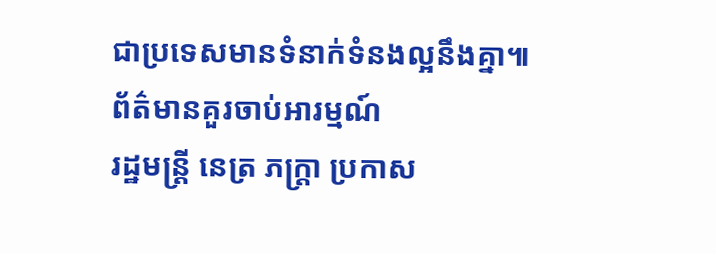ជាប្រទេសមានទំនាក់ទំនងល្អនឹងគ្នា៕
ព័ត៌មានគួរចាប់អារម្មណ៍
រដ្ឋមន្ត្រី នេត្រ ភក្ត្រា ប្រកាស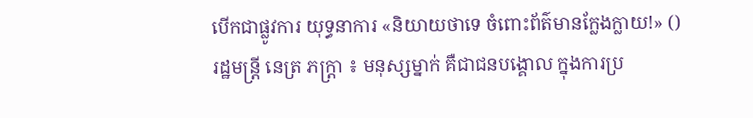បើកជាផ្លូវការ យុទ្ធនាការ «និយាយថាទេ ចំពោះព័ត៌មានក្លែងក្លាយ!» ()
រដ្ឋមន្ត្រី នេត្រ ភក្ត្រា ៖ មនុស្សម្នាក់ គឺជាជនបង្គោល ក្នុងការប្រ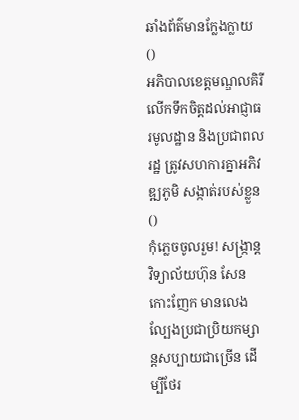ឆាំងព័ត៌មានក្លែងក្លាយ ()
អភិបាលខេត្តមណ្ឌលគិរី លើកទឹកចិត្តដល់អាជ្ញាធរមូលដ្ឋាន និងប្រជាពលរដ្ឋ ត្រូវសហការគ្នាអភិវឌ្ឍភូមិ សង្កាត់របស់ខ្លួន ()
កុំភ្លេចចូលរួម! សង្ក្រាន្តវិទ្យាល័យហ៊ុន សែន កោះញែក មានលេងល្បែងប្រជាប្រិយកម្សាន្តសប្បាយជាច្រើន ដើម្បីថែរ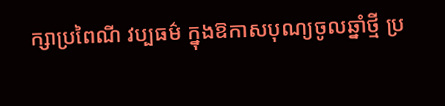ក្សាប្រពៃណី វប្បធម៌ ក្នុងឱកាសបុណ្យចូលឆ្នាំថ្មី ប្រ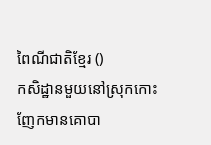ពៃណីជាតិខ្មែរ ()
កសិដ្ឋានមួយនៅស្រុកកោះញែកមានគោបា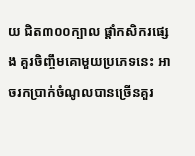យ ជិត៣០០ក្បាល ផ្ដាំកសិករផ្សេង គួរចិញ្ចឹមគោមួយប្រភេទនេះ អាចរកប្រាក់ចំណូលបានច្រើនគួរ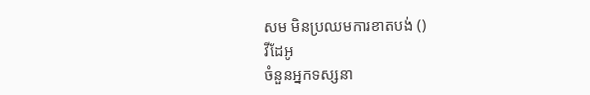សម មិនប្រឈមការខាតបង់ ()
វីដែអូ
ចំនួនអ្នកទស្សនា